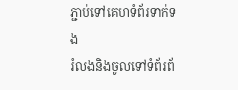ភ្ជាប់ទៅគេហទំព័រទាក់ទង
រំលងនិងចូលទៅទំព័រព័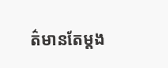ត៌មានតែម្តង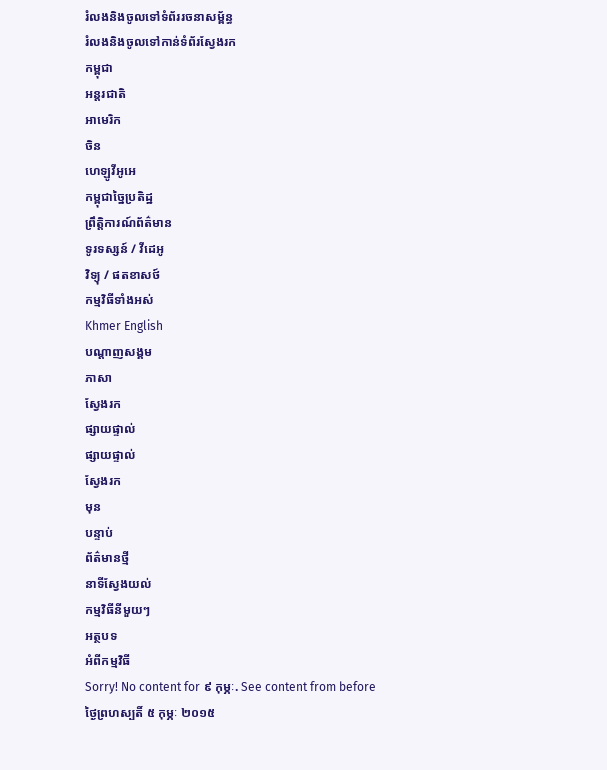រំលងនិងចូលទៅទំព័ររចនាសម្ព័ន្ធ
រំលងនិងចូលទៅកាន់ទំព័រស្វែងរក
កម្ពុជា
អន្តរជាតិ
អាមេរិក
ចិន
ហេឡូវីអូអេ
កម្ពុជាច្នៃប្រតិដ្ឋ
ព្រឹត្តិការណ៍ព័ត៌មាន
ទូរទស្សន៍ / វីដេអូ
វិទ្យុ / ផតខាសថ៍
កម្មវិធីទាំងអស់
Khmer English
បណ្តាញសង្គម
ភាសា
ស្វែងរក
ផ្សាយផ្ទាល់
ផ្សាយផ្ទាល់
ស្វែងរក
មុន
បន្ទាប់
ព័ត៌មានថ្មី
នាទីស្វែងយល់
កម្មវិធីនីមួយៗ
អត្ថបទ
អំពីកម្មវិធី
Sorry! No content for ៩ កុម្ភៈ. See content from before
ថ្ងៃព្រហស្បតិ៍ ៥ កុម្ភៈ ២០១៥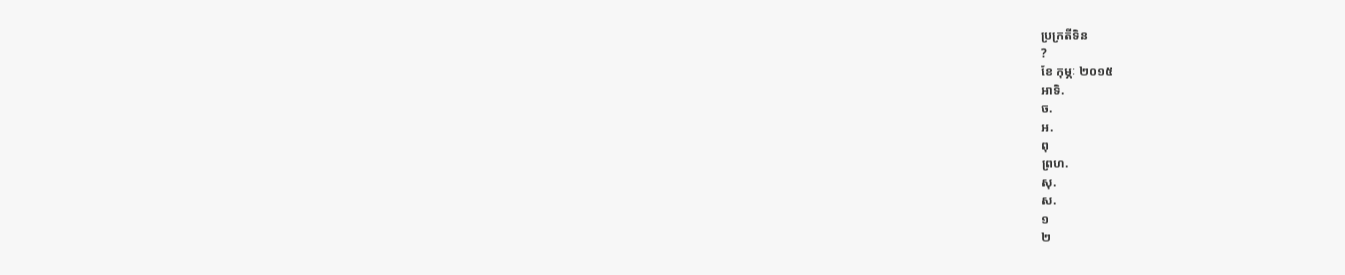ប្រក្រតីទិន
?
ខែ កុម្ភៈ ២០១៥
អាទិ.
ច.
អ.
ពុ
ព្រហ.
សុ.
ស.
១
២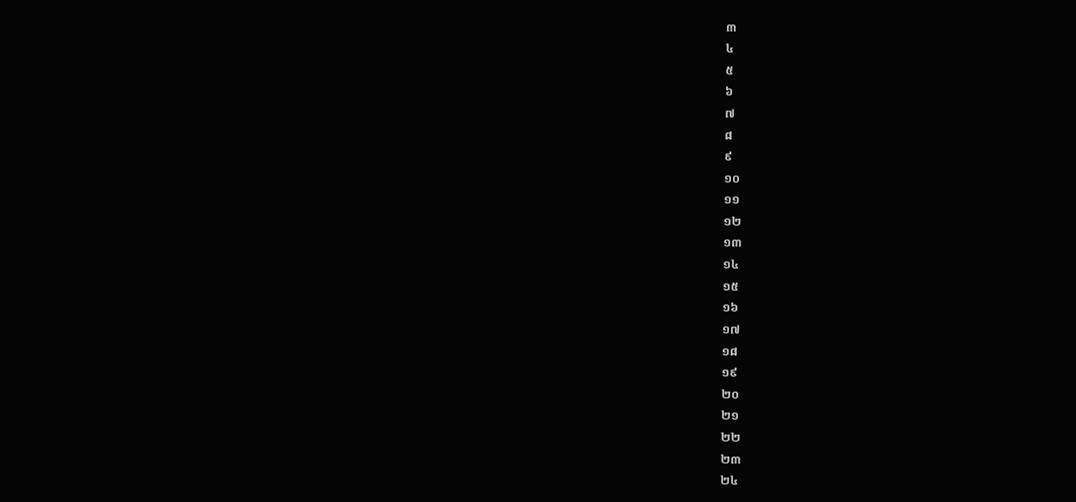៣
៤
៥
៦
៧
៨
៩
១០
១១
១២
១៣
១៤
១៥
១៦
១៧
១៨
១៩
២០
២១
២២
២៣
២៤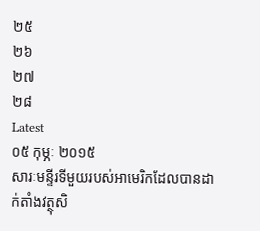២៥
២៦
២៧
២៨
Latest
០៥ កុម្ភៈ ២០១៥
សារៈមន្ទីរទីមួយរបស់អាមេរិកដែលបានដាក់តាំងវត្ថុសិ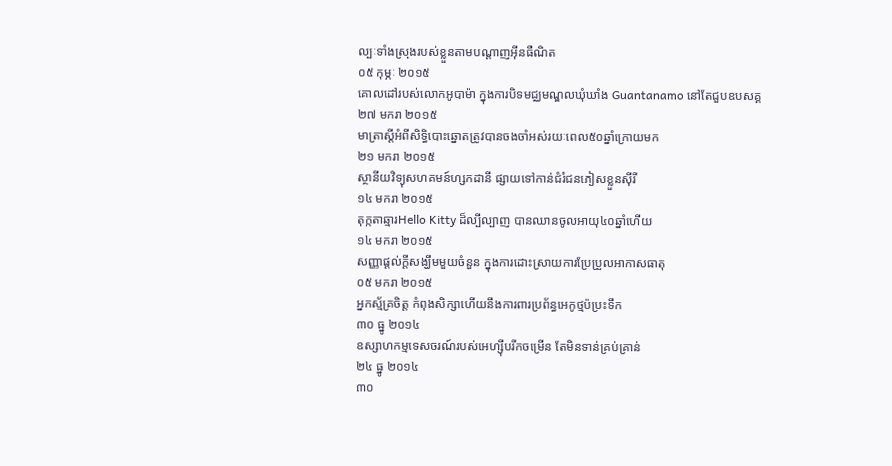ល្បៈទាំងស្រុងរបស់ខ្លួនតាមបណ្តាញអ៊ីនធឺណិត
០៥ កុម្ភៈ ២០១៥
គោលដៅរបស់លោកអូបាម៉ា ក្នុងការបិទមជ្ឈមណ្ឌលឃុំឃាំង Guantanamo នៅតែជួបឧបសគ្គ
២៧ មករា ២០១៥
មាត្រាស្តីអំពីសិទ្ធិបោះឆ្នោតត្រូវបានចងចាំអស់រយៈពេល៥០ឆ្នាំក្រោយមក
២១ មករា ២០១៥
ស្ថានីយវិទ្យុសហគមន៍ហ្សកដានី ផ្សាយទៅកាន់ជំរំជនភៀសខ្លួនស៊ីរី
១៤ មករា ២០១៥
តុក្កតាឆ្មារHello Kitty ដ៏ល្បីល្បាញ បានឈានចូលអាយុ៤០ឆ្នាំហើយ
១៤ មករា ២០១៥
សញ្ញាផ្តល់ក្តីសង្ឃឹមមួយចំនួន ក្នុងការដោះស្រាយការប្រែប្រួលអាកាសធាតុ
០៥ មករា ២០១៥
អ្នកស្ម័គ្រចិត្ត កំពុងសិក្សាហើយនឹងការពារប្រព័ន្ធអេកូថ្មប៉ប្រះទឹក
៣០ ធ្នូ ២០១៤
ឧស្សាហកម្មទេសចរណ៍របស់អេហ្ស៊ីបរីកចម្រើន តែមិនទាន់គ្រប់គ្រាន់
២៤ ធ្នូ ២០១៤
៣០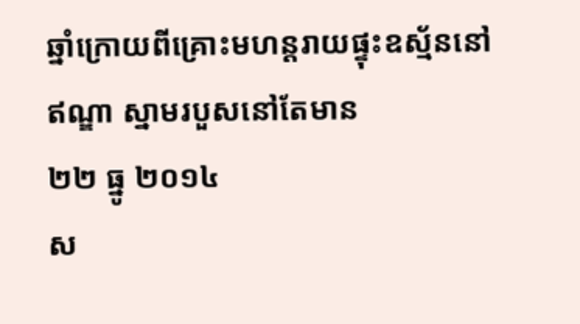ឆ្នាំក្រោយពីគ្រោះមហន្តរាយផ្ទុះឧស្ម័ននៅឥណ្ឌា ស្នាមរបួសនៅតែមាន
២២ ធ្នូ ២០១៤
ស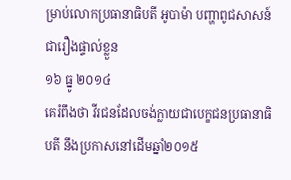ម្រាប់លោកប្រធានាធិបតី អូបាម៉ា បញ្ហាពូជសាសន៍ជារឿងផ្ទាល់ខ្លួន
១៦ ធ្នូ ២០១៤
គេរំពឹងថា វីរជនដែលចង់ក្លាយជាបេក្ខជនប្រធានាធិបតី នឹងប្រកាសនៅដើមឆ្នាំ២០១៥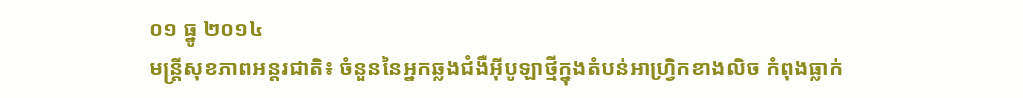០១ ធ្នូ ២០១៤
មន្រ្តីសុខភាពអន្តរជាតិ៖ ចំនួននៃអ្នកឆ្លងជំងឺអ៊ីបូឡាថ្មីក្នុងតំបន់អាហ្វ្រិកខាងលិច កំពុងធ្លាក់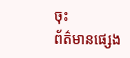ចុះ
ព័ត៌មានផ្សេង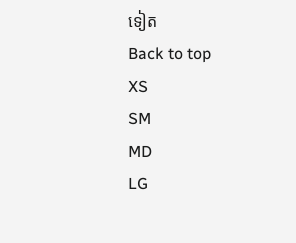ទៀត
Back to top
XS
SM
MD
LG